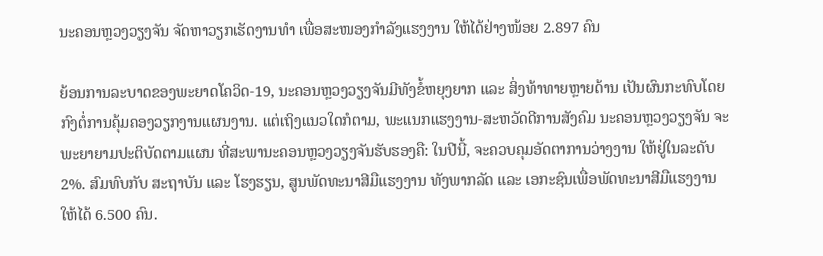ນະຄອນຫຼວງວຽງຈັນ ຈັດຫາວຽກເຮັດງານທໍາ ເພື່ອສະໜອງກໍາລັງແຮງງານ ໃຫ້ໄດ້ຢ່າງໜ້ອຍ 2.897 ຄົນ

ຍ້ອນການລະບາດຂອງພະຍາດໂຄວິດ-19, ນະຄອນຫຼວງວຽງຈັນມີທັງຂໍ້ຫຍຸງຍາກ ແລະ ສິ່ງທ້າທາຍຫຼາຍດ້ານ ເປັນຜົນກະທົບໂດຍກົງຕໍ່ການຄຸ້ມຄອງວຽກງານແຜນງານ. ແຕ່ເຖິງແນວໃດກໍຕາມ, ພະແນກແຮງງານ-ສະຫວັດດີການສັງຄົມ ນະຄອນຫຼວງວຽງຈັນ ຈະພະຍາຍາມປະຕິບັດຕາມແຜນ ທີ່ສະພານະຄອນຫຼວງວຽງຈັນຮັບຮອງຄື: ໃນປີນີ້, ຈະຄວບຄຸມອັດຕາການວ່າງງານ ໃຫ້ຢູ່ໃນລະດັບ 2%. ສົມທົບກັບ ສະຖາບັນ ແລະ ໂຮງຮຽນ, ສູນພັດທະນາສີມືແຮງງານ ທັງພາກລັດ ແລະ ເອກະຊົນເພື່ອພັດທະນາສີມືແຮງງານ ໃຫ້ໄດ້ 6.500 ຄົນ.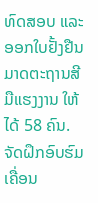ທົດສອບ ແລະ ອອກໃບຢັ້ງຢືນມາດຕະຖານສີມືແຮງງານ ໃຫ້ໄດ້ 58 ຄົນ.
ຈັດຝຶກອົບຮົມເຄື່ອນ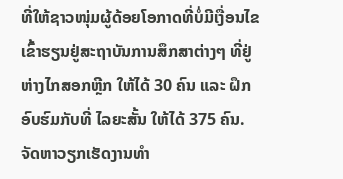ທີ່ໃຫ້ຊາວໜຸ່ມຜູ້ດ້ອຍໂອກາດທີ່ບໍ່ມີເງື່ອນໄຂເຂົ້າຮຽນຢູ່ສະຖາບັນການສຶກສາຕ່າງໆ ທີ່ຢູ່ຫ່າງໄກສອກຫຼີກ ໃຫ້ໄດ້ 30 ຄົນ ແລະ ຝຶກອົບຮົມກັບທີ່ ໄລຍະສັ້ນ ໃຫ້ໄດ້ 375 ຄົນ. ຈັດຫາວຽກເຮັດງານທໍາ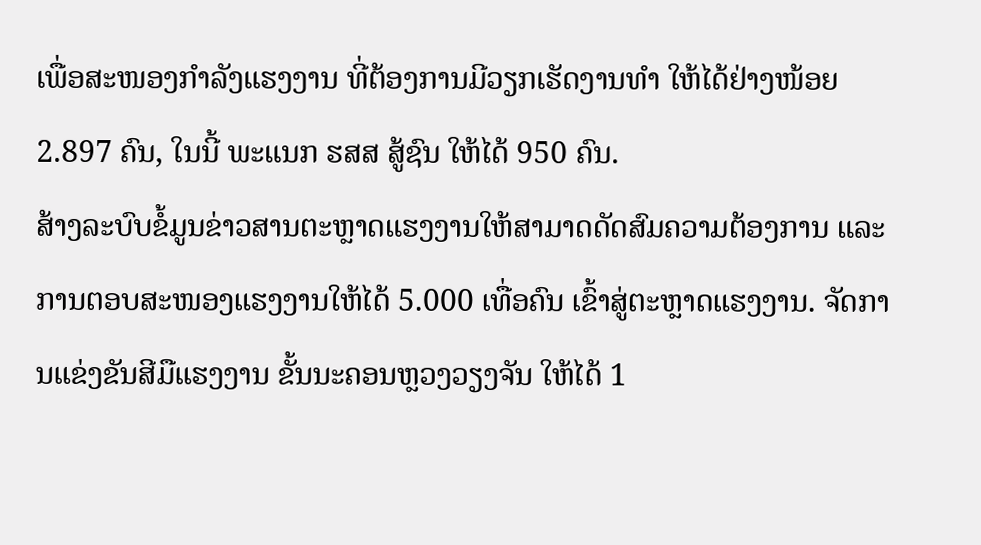ເພື່ອສະໜອງກໍາລັງແຮງງານ ທີ່ຕ້ອງການມີວຽກເຮັດງານທໍາ ໃຫ້ໄດ້ຢ່າງໜ້ອຍ 2.897 ຄົນ, ໃນນີ້ ພະແນກ ຮສສ ສູ້ຊົນ ໃຫ້ໄດ້ 950 ຄົນ.
ສ້າງລະບົບຂໍ້ມູນຂ່າວສານຕະຫຼາດແຮງງານໃຫ້ສາມາດດັດສົມຄວາມຕ້ອງການ ແລະ ການຕອບສະໜອງແຮງງານໃຫ້ໄດ້ 5.000 ເທື່ອຄົນ ເຂົ້າສູ່ຕະຫຼາດແຮງງານ. ຈັດການແຂ່ງຂັນສີມືແຮງງານ ຂັ້ນນະຄອນຫຼວງວຽງຈັນ ໃຫ້ໄດ້ 1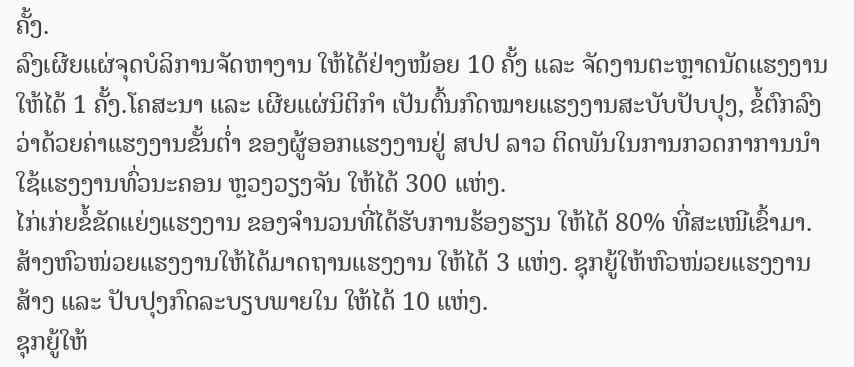ຄັ້ງ.
ລົງເຜີຍແຜ່ຈຸດບໍລິການຈັດຫາງານ ໃຫ້ໄດ້ຢ່າງໜ້ອຍ 10 ຄັ້ງ ແລະ ຈັດງານຕະຫຼາດນັດແຮງງານໃຫ້ໄດ້ 1 ຄັ້ງ.ໂຄສະນາ ແລະ ເຜີຍແຜ່ນິຕິກໍາ ເປັນຕົ້ນກົດໝາຍແຮງງານສະບັບປັບປຸງ, ຂໍ້ຕົກລົງ ວ່າດ້ວຍຄ່າແຮງງານຂັ້ນຕໍ່າ ຂອງຜູ້ອອກແຮງງານຢູ່ ສປປ ລາວ ຕິດພັນໃນການກວດກາການນໍາໃຊ້ແຮງງານທົ່ວນະຄອນ ຫຼວງວຽງຈັນ ໃຫ້ໄດ້ 300 ແຫ່ງ.
ໄກ່ເກ່ຍຂໍ້ຂັດແຍ່ງແຮງງານ ຂອງຈໍານວນທີ່ໄດ້ຮັບການຮ້ອງຮຽນ ໃຫ້ໄດ້ 80% ທີ່ສະເໜີເຂົ້າມາ. ສ້າງຫົວໜ່ວຍແຮງງານໃຫ້ໄດ້ມາດຖານແຮງງານ ໃຫ້ໄດ້ 3 ແຫ່ງ. ຊຸກຍູ້ໃຫ້ຫົວໜ່ວຍແຮງງານ ສ້າງ ແລະ ປັບປຸງກົດລະບຽບພາຍໃນ ໃຫ້ໄດ້ 10 ແຫ່ງ.
ຊຸກຍູ້ໃຫ້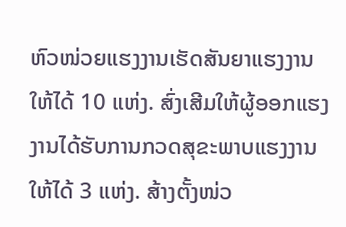ຫົວໜ່ວຍແຮງງານເຮັດສັນຍາແຮງງານ ໃຫ້ໄດ້ 10 ແຫ່ງ. ສົ່ງເສີມໃຫ້ຜູ້ອອກແຮງງານໄດ້ຮັບການກວດສຸຂະພາບແຮງງານ ໃຫ້ໄດ້ 3 ແຫ່ງ. ສ້າງຕັ້ງໜ່ວ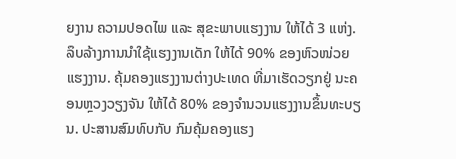ຍງານ ຄວາມປອດໄພ ແລະ ສຸຂະພາບແຮງງານ ໃຫ້ໄດ້ 3 ແຫ່ງ.
ລຶບລ້າງການນໍາໃຊ້ແຮງງານເດັກ ໃຫ້ໄດ້ 90% ຂອງຫົວໜ່ວຍແຮງງານ. ຄຸ້ມຄອງແຮງງານຕ່າງປະເທດ ທີ່ມາເຮັດວຽກຢູ່ ນະຄອນຫຼວງວຽງຈັນ ໃຫ້ໄດ້ 80% ຂອງຈໍານວນແຮງງານຂຶ້ນທະບຽນ. ປະສານສົມທົບກັບ ກົມຄຸ້ມຄອງແຮງ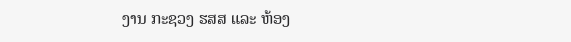ງານ ກະຊວງ ຮສສ ແລະ ຫ້ອງ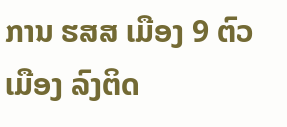ການ ຮສສ ເມືອງ 9 ຕົວ ເມືອງ ລົງຕິດ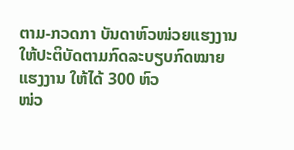ຕາມ-ກວດກາ ບັນດາຫົວໜ່ວຍແຮງງານໃຫ້ປະຕິບັດຕາມກົດລະບຽບກົດໝາຍແຮງງານ ໃຫ້ໄດ້ 300 ຫົວ
ໜ່ວ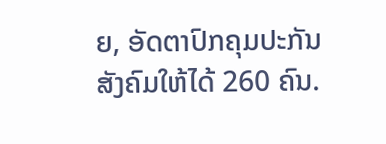ຍ, ອັດຕາປົກຄຸມປະກັນສັງຄົມໃຫ້ໄດ້ 260 ຄົນ.